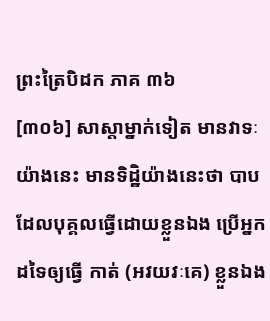ព្រះត្រៃបិដក ភាគ ៣៦
[៣០៦] សាស្តាម្នាក់ទៀត មានវាទៈយ៉ាងនេះ មានទិដ្ឋិយ៉ាងនេះថា បាបដែលបុគ្គលធ្វើដោយខ្លួនឯង ប្រើអ្នកដទៃឲ្យធ្វើ កាត់ (អវយវៈគេ) ខ្លួនឯង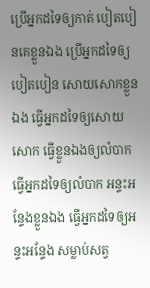ប្រើអ្នកដទៃឲ្យកាត់ បៀតបៀនគេខ្លួនឯង ប្រើអ្នកដទៃឲ្យបៀតបៀន សោយសោកខ្លួនឯង ធ្វើអ្នកដទៃឲ្យសោយសោក ធ្វើខ្លួនឯងឲ្យលំបាក ធ្វើអ្នកដទៃឲ្យលំបាក អន្ទះអន្ទែងខ្លួនឯង ធ្វើអ្នកដទៃឲ្យអន្ទះអន្ទែង សម្លាប់សត្វ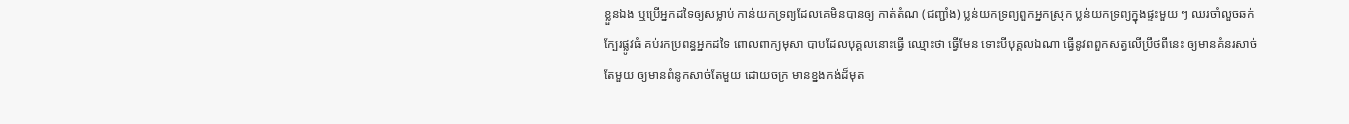ខ្លួនឯង ឬប្រើអ្នកដទៃឲ្យសម្លាប់ កាន់យកទ្រព្យដែលគេមិនបានឲ្យ កាត់តំណ (ជញ្ជាំង) ប្លន់យកទ្រព្យពួកអ្នកស្រុក ប្លន់យកទ្រព្យក្នុងផ្ទះមួយ ៗ ឈរចាំលួចឆក់ក្បែរផ្លូវធំ គប់រកប្រពន្ធអ្នកដទៃ ពោលពាក្យមុសា បាបដែលបុគ្គលនោះធ្វើ ឈ្មោះថា ធ្វើមែន ទោះបីបុគ្គលឯណា ធ្វើនូវពពួកសត្វលើប្រឹថពីនេះ ឲ្យមានគំនរសាច់តែមួយ ឲ្យមានពំនូកសាច់តែមួយ ដោយចក្រ មានខ្នងកង់ដ៏មុត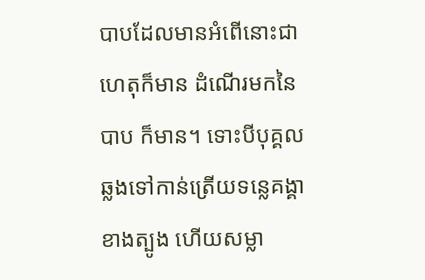បាបដែលមានអំពើនោះជាហេតុក៏មាន ដំណើរមកនៃបាប ក៏មាន។ ទោះបីបុគ្គល ឆ្លងទៅកាន់ត្រើយទន្លេគង្គាខាងត្បូង ហើយសម្លា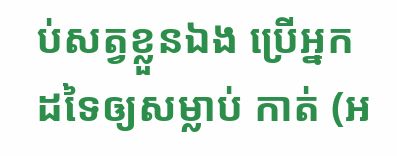ប់សត្វខ្លួនឯង ប្រើអ្នកដទៃឲ្យសម្លាប់ កាត់ (អ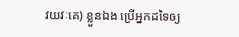វយវៈគេ) ខ្លួនឯង ប្រើអ្នកដទៃឲ្យ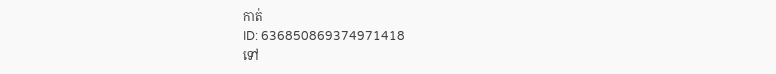កាត់
ID: 636850869374971418
ទៅ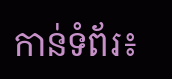កាន់ទំព័រ៖